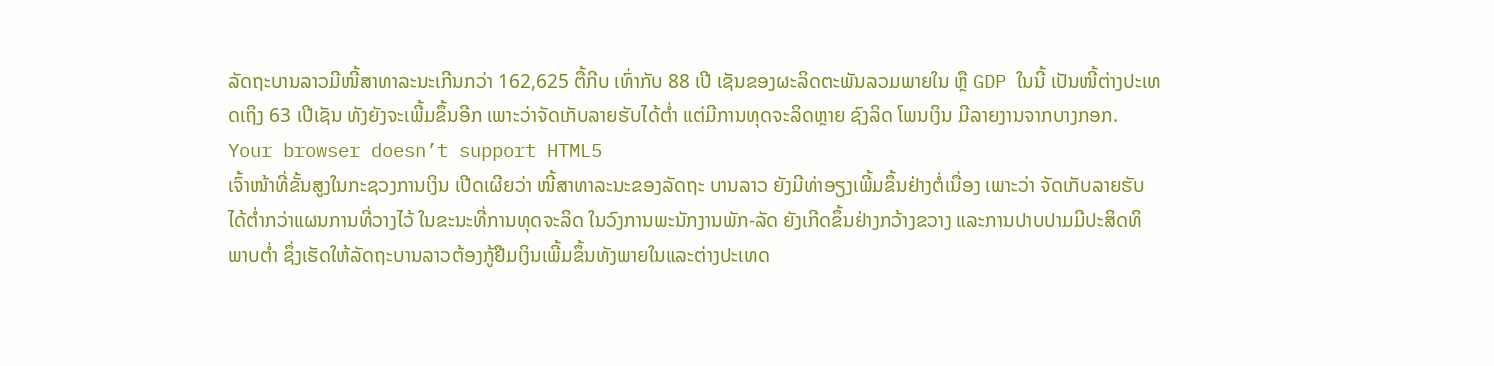ລັດຖະບານລາວມີໜີ້ສາທາລະນະເກີນກວ່າ 162,625 ຕື້ກີບ ເທົ່າກັບ 88 ເປີ ເຊັນຂອງຜະລິດຕະພັນລວມພາຍໃນ ຫຼື GDP ໃນນີ້ ເປັນໜີ້ຕ່າງປະເທດເຖິງ 63 ເປີເຊັນ ທັງຍັງຈະເພີ້ມຂຶ້ນອີກ ເພາະວ່າຈັດເກັບລາຍຮັບໄດ້ຕ່ຳ ແຕ່ມີການທຸດຈະລິດຫຼາຍ ຊົງລິດ ໂພນເງິນ ມີລາຍງານຈາກບາງກອກ.
Your browser doesn’t support HTML5
ເຈົ້າໜ້າທີ່ຂັ້ນສູງໃນກະຊວງການເງິນ ເປີດເຜີຍວ່າ ໜີ້ສາທາລະນະຂອງລັດຖະ ບານລາວ ຍັງມີທ່າອຽງເພີ້ມຂຶ້ນຢ່າງຕໍ່ເນື່ອງ ເພາະວ່າ ຈັດເກັບລາຍຮັບໄດ້ຕ່ຳກວ່າແຜນການທີ່ວາງໄວ້ ໃນຂະນະທີ່ການທຸດຈະລິດ ໃນວົງການພະນັກງານພັກ-ລັດ ຍັງເກີດຂຶ້ນຢ່າງກວ້າງຂວາງ ແລະການປາບປາມມີປະສິດທິພາບຕ່ຳ ຊຶ່ງເຮັດໃຫ້ລັດຖະບານລາວຕ້ອງກູ້ຢືມເງິນເພີ້ມຂຶ້ນທັງພາຍໃນແລະຕ່າງປະເທດ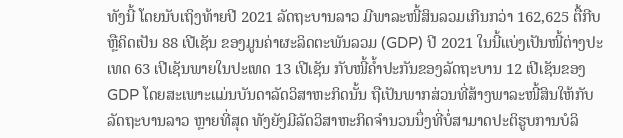ທັງນີ້ ໂດຍນັບເຖິງທ້າຍປີ 2021 ລັດຖະບານລາວ ມີພາລະໜີ້ສິນລວມເກີນກວ່າ 162,625 ຕື້ກີບ ຫຼືຄິດເປັນ 88 ເປີເຊັນ ຂອງມູນຄ່າຜະລິດຕະພັນລວມ (GDP) ປີ 2021 ໃນນີ້ແບ່ງເປັນໜີ້ຕ່າງປະເທດ 63 ເປີເຊັນພາຍໃນປະເທດ 13 ເປີເຊັນ ກັບໜີ້ຄ້ຳປະກັນຂອງລັດຖະບານ 12 ເປີເຊັນຂອງ GDP ໂດຍສະເພາະແມ່ນບັນດາລັດວິສາຫະກິດນັ້ນ ຖືເປັນພາກສ່ວນທີ່ສ້າງພາລະໜີ້ສິນໃຫ້ກັບລັດຖະບານລາວ ຫຼາຍທີ່ສຸດ ທັງຍັງມີລັດວິສາຫະກິດຈຳນວນນຶ່ງທີ່ບໍ່ສາມາດປະຕິຮູບການບໍລິ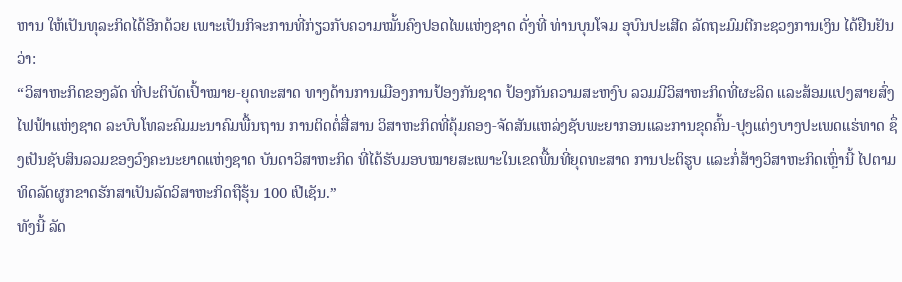ຫານ ໃຫ້ເປັນທຸລະກິດໄດ້ອີກດ້ວຍ ເພາະເປັນກິຈະການທີ່ກ່ຽວກັບຄວາມໝັ້ນຄົງປອດໄພແຫ່ງຊາດ ດັ່ງທີ່ ທ່ານບຸນໂຈມ ອຸບົນປະເສີດ ລັດຖະມົມຕີກະຊວງການເງິນ ໄດ້ຢືນຢັນວ່າ:
“ວິສາຫະກິດຂອງລັດ ທີ່ປະຕິບັດເປົ້າໝາຍ-ຍຸດທະສາດ ທາງດ້ານການເມືອງການປ້ອງກັນຊາດ ປ້ອງກັນຄວາມສະຫງົບ ລວມມີວິສາຫະກິດທີ່ຜະລິດ ແລະສ້ອມແປງສາຍສົ່ງໄຟຟ້າແຫ່ງຊາດ ລະບົບໂທລະຄົມມະນາຄົມພື້ນຖານ ການຕິດຕໍ່ສື່ສານ ວິສາຫະກິດທີ່ຄຸ້ມຄອງ-ຈັດສັນແຫລ່ງຊັບພະຍາກອນແລະການຂຸດຄົ້ນ-ປຸງແຕ່ງບາງປະເພດແຮ່ທາດ ຊຶ່ງເປັນຊັບສິນລວມຂອງວົງຄະນະຍາດແຫ່ງຊາດ ບັນດາວິສາຫະກິດ ທີ່ໄດ້ຮັບມອບໝາຍສະເພາະໃນເຂດພື້ນທີ່ຍຸດທະສາດ ການປະຕິຮູບ ແລະກໍ່ສ້າງວິສາຫະກິດເຫຼົ່ານີ້ ໄປຕາມທິດລັດຜູກຂາດຮັກສາເປັນລັດວິສາຫະກິດຖືຮຸ້ນ 100 ເປີເຊັນ.”
ທັງນີ້ ລັດ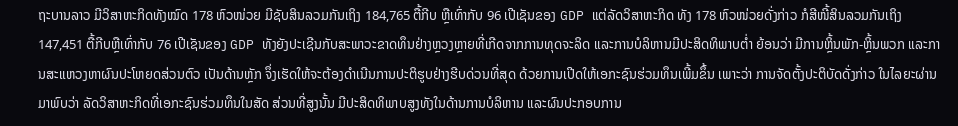ຖະບານລາວ ມີວິສາຫະກິດທັງໝົດ 178 ຫົວໜ່ວຍ ມີຊັບສິນລວມກັນເຖິງ 184,765 ຕື້ກີບ ຫຼືເທົ່າກັບ 96 ເປີເຊັນຂອງ GDP ແຕ່ລັດວິສາຫະກິດ ທັງ 178 ຫົວໜ່ວຍດັ່ງກ່າວ ກໍສີໜີ້ສິນລວມກັນເຖິງ 147,451 ຕື້ກີບຫຼືເທົ່າກັບ 76 ເປີເຊັນຂອງ GDP ທັງຍັງປະເຊີນກັບສະພາວະຂາດທຶນຢ່າງຫຼວງຫຼາຍທີ່ເກີດຈາກການທຸດຈະລິດ ແລະການບໍລິຫານມີປະສິດທິພາບຕໍ່າ ຍ້ອນວ່າ ມີການຫຼິ້ນພັກ-ຫຼິ້ນພວກ ແລະການສະແຫວງຫາຜົນປະໂຫຍດສ່ວນຕົວ ເປັນດ້ານຫຼັກ ຈຶ່ງເຮັດໃຫ້ຈະຕ້ອງດຳເນີນການປະຕິຮູບຢ່າງຮີບດ່ວນທີ່ສຸດ ດ້ວຍການເປີດໃຫ້ເອກະຊົນຮ່ວມທຶນເພີ້ມຂຶ້ນ ເພາະວ່າ ການຈັດຕັ້ງປະຕິບັດດັ່ງກ່າວ ໃນໄລຍະຜ່ານມາພົບວ່າ ລັດວິສາຫະກິດທີ່ເອກະຊົນຮ່ວມທຶນໃນສັດ ສ່ວນທີ່ສູງນັ້ນ ມີປະສິດທິພາບສູງທັງໃນດ້ານການບໍລິຫານ ແລະຜົນປະກອບການ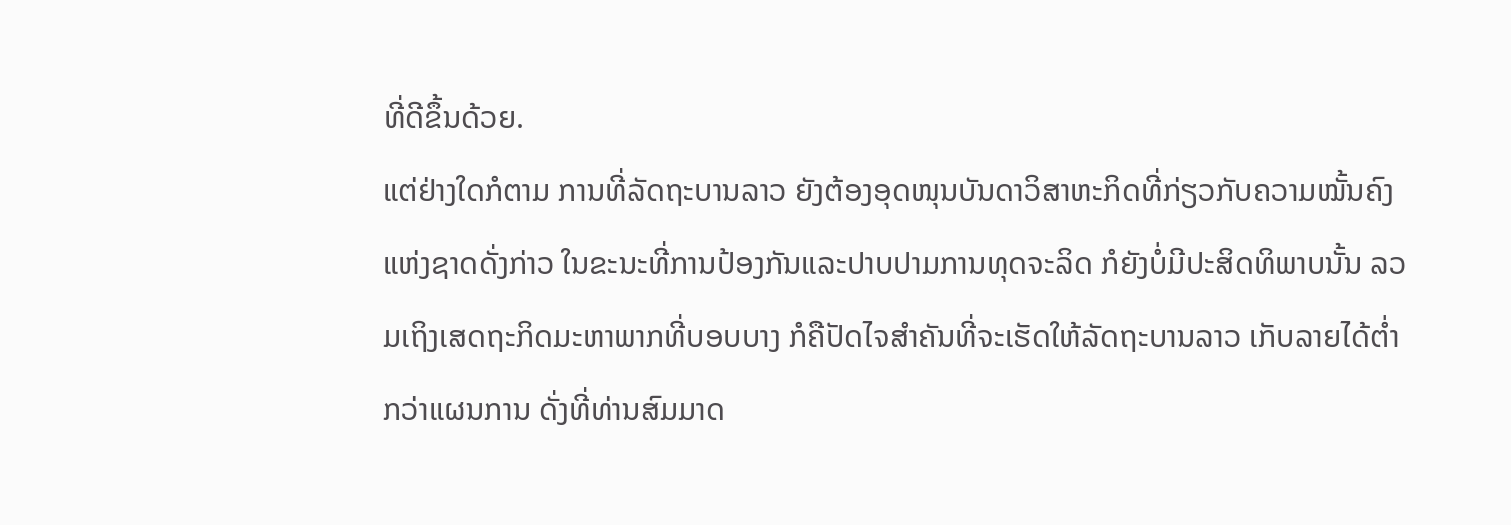ທີ່ດີຂຶ້ນດ້ວຍ.
ແຕ່ຢ່າງໃດກໍຕາມ ການທີ່ລັດຖະບານລາວ ຍັງຕ້ອງອຸດໜຸນບັນດາວິສາຫະກິດທີ່ກ່ຽວກັບຄວາມໝັ້ນຄົງແຫ່ງຊາດດັ່ງກ່າວ ໃນຂະນະທີ່ການປ້ອງກັນແລະປາບປາມການທຸດຈະລິດ ກໍຍັງບໍ່ມີປະສິດທິພາບນັ້ນ ລວມເຖິງເສດຖະກິດມະຫາພາກທີ່ບອບບາງ ກໍຄືປັດໄຈສຳຄັນທີ່ຈະເຮັດໃຫ້ລັດຖະບານລາວ ເກັບລາຍໄດ້ຕ່ຳກວ່າແຜນການ ດັ່ງທີ່ທ່ານສົມມາດ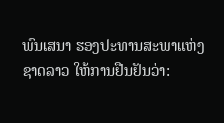ພົນເສນາ ຮອງປະທານສະພາແຫ່ງຊາດລາວ ໃຫ້ການຢືນຢັນວ່າ: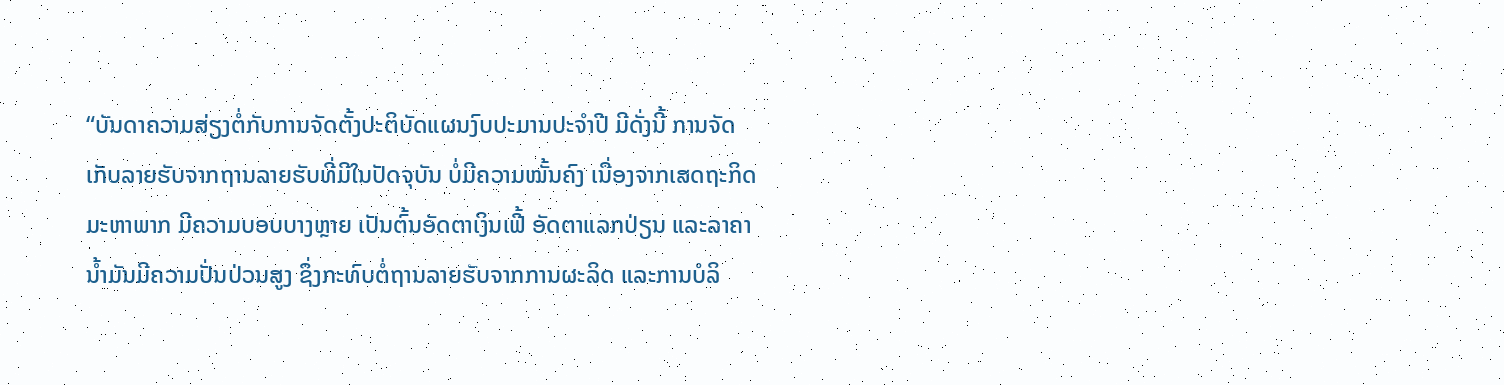“ບັນດາຄວາມສ່ຽງຕໍ່ກັບການຈັດຕັ້ງປະຕິບັດແຜນງົບປະມານປະຈຳປີ ມີດັ່ງນີ້ ການຈັດເກັບລາຍຮັບຈາກຖານລາຍຮັບທີ່ມີໃນປັດຈຸບັນ ບໍ່ມີຄວາມໝັ້ນຄົງ ເນື່ອງຈາກເສດຖະກິດມະຫາພາກ ມີຄວາມບອບບາງຫຼາຍ ເປັນຕົ້ນອັດຕາເງິນເຟີ້ ອັດຕາແລກປ່ຽນ ແລະລາຄານ້ຳມັນມີຄວາມປັ່ນປ່ວນສູງ ຊຶ່ງກະທົບຕໍ່ຖານລາຍຮັບຈາກການຜະລິດ ແລະການບໍລິ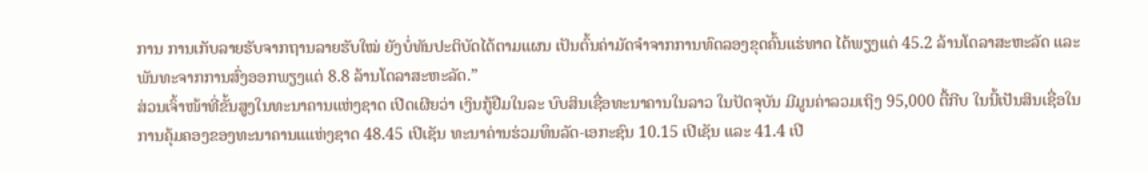ການ ການເກັບລາຍຮັບຈາກຖານລາຍຮັບໃໝ່ ຍັງບໍ່ທັນປະຕິບັດໄດ້ຕາມແຜນ ເປັນຕົ້ນຄ່າມັດຈຳຈາກການທົດລອງຂຸດຄົ້ນແຮ່ທາດ ໄດ້ພຽງແຕ່ 45.2 ລ້ານໂດລາສະຫະລັດ ແລະພັນທະຈາກການສົ່ງອອກພຽງແຕ່ 8.8 ລ້ານໂດລາສະຫະລັດ.”
ສ່ວນເຈົ້າໜ້າທີ່ຂັ້ນສູງໃນທະນາຄານແຫ່ງຊາດ ເປີດເຜີຍວ່າ ເງິນກູ້ຢືມໃນລະ ບົບສິນເຊື່ອທະນາຄານໃນລາວ ໃນປັດຈຸບັນ ມີມູນຄ່າລວມເຖິງ 95,000 ຕື້ກີບ ໃນນີ້ເປັນສິນເຊື່ອໃນການຄຸ້ມຄອງຂອງທະນາຄານແແຫ່ງຊາດ 48.45 ເປີເຊັນ ທະນາຄ່ານຮ່ວມທຶນລັດ-ເອກະຊົນ 10.15 ເປີເຊັນ ແລະ 41.4 ເປີ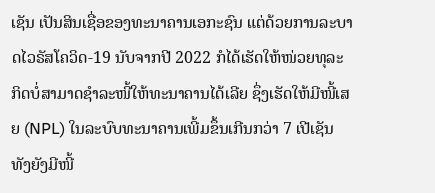ເຊັນ ເປັນສິນເຊື່ອຂອງທະນາຄານເອກະຊົນ ແຕ່ດ້ວຍການລະບາດໄວຣັສໂຄວິດ-19 ນັບຈາກປີ 2022 ກໍໄດ້ເຮັດໃຫ້ໜ່ວຍທຸລະກິດບໍ່ສາມາດຊຳລະໜີ້ໃຫ້ທະນາຄານໄດ້ເລີຍ ຊຶ່ງເຮັດໃຫ້ມີໜີ້ເສຍ (NPL) ໃນລະບົບທະນາຄານເພີ້ມຂຶ້ນເກີນກວ່າ 7 ເປີເຊັນທັງຍັງມີໜີ້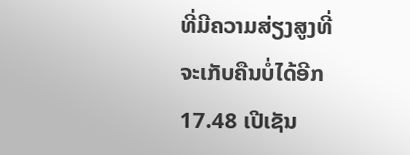ທີ່ມີຄວາມສ່ຽງສູງທີ່ຈະເກັບຄືນບໍ່ໄດ້ອີກ 17.48 ເປີເຊັນ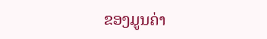ຂອງມູນຄ່າ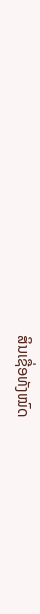ສິນເຊື່ອທັງໝົດ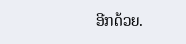ອີກດ້ວຍ.